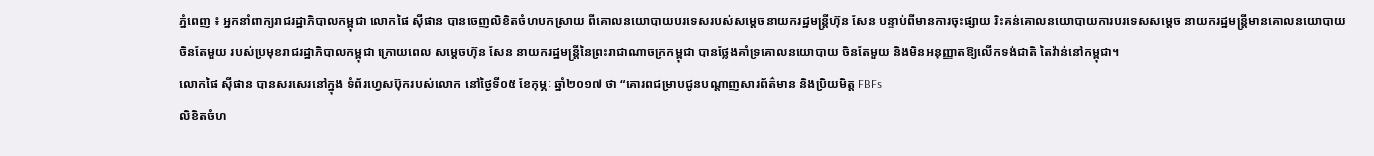ភ្នំពេញ ៖ អ្នកនាំពាក្យរាជរដ្ឋាភិបាលកម្ពុជា លោកផៃ ស៊ីផាន បានចេញលិខិតចំហបកស្រាយ ពីគោលនយោបាយបរទេសរបស់សម្តេចនាយករដ្ឋមន្ត្រីហ៊ុន សែន បន្ទាប់ពីមានការចុះផ្សាយ រិះគន់គោលនយោបាយការបរទេសសម្តេច នាយករដ្ឋមន្ត្រីមានគោលនយោបាយចិនតែមួយ របស់ប្រមុខរាជរដ្ឋាភិបាលកម្ពុជា ក្រោយពេល សម្តេចហ៊ុន សែន នាយករដ្ឋមន្ត្រីនៃព្រះរាជាណាចក្រកម្ពុជា បានថ្លែងគាំទ្រគោលនយោបាយ ចិនតែមួយ និងមិនអនុញ្ញាតឱ្យលើកទង់ជាតិ តៃវ៉ាន់នៅកម្ពុជា។
លោកផៃ ស៊ីផាន បានសរសេរនៅក្នុង ទំព័រហ្វេសប៊ុករបស់លោក នៅថ្ងៃទី០៥ ខែកុម្ភៈ ឆ្នាំ២០១៧ ថា “គោរពជម្រាបជូនបណ្តាញសារព័ត៌មាន និងប្រិយមិត្ត FBFs
លិខិតចំហ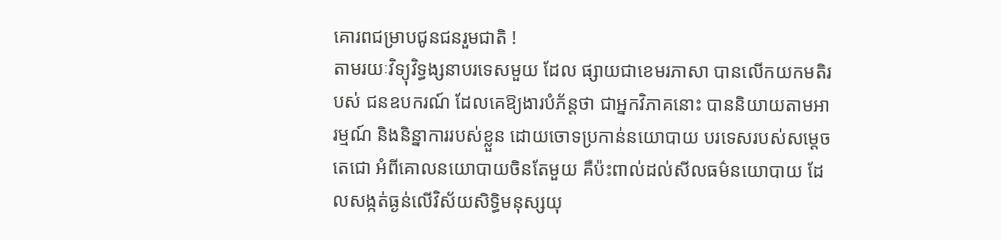គោរពជម្រាបជូនជនរួមជាតិ !
តាមរយៈវិទ្យុវិទ្ធង្សនាបរទេសមួយ ដែល ផ្សាយជាខេមរភាសា បានលើកយកមតិរបស់ ជនឧបករណ៍ ដែលគេឱ្យងារបំភ័ន្តថា ជាអ្នកវិភាគនោះ បាននិយាយតាមអារម្មណ៍ និងនិន្នាការរបស់ខ្លួន ដោយចោទប្រកាន់នយោបាយ បរទេសរបស់សម្តេចតេជោ អំពីគោលនយោបាយចិនតែមួយ គឺប៉ះពាល់ដល់សីលធម៌នយោបាយ ដែលសង្កត់ធ្ងន់លើវិស័យសិទ្ធិមនុស្សយុ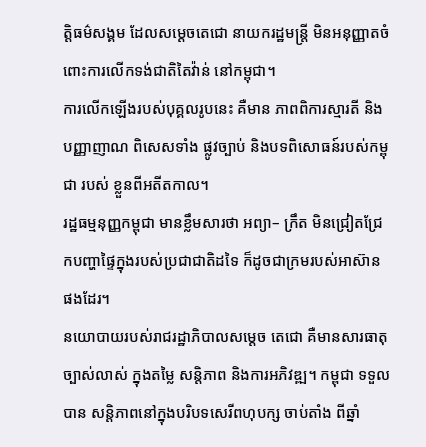ត្តិធម៌សង្គម ដែលសម្តេចតេជោ នាយករដ្ឋមន្ត្រី មិនអនុញ្ញាតចំពោះការលើកទង់ជាតិតៃវ៉ាន់ នៅកម្ពុជា។
ការលើកឡើងរបស់បុគ្គលរូបនេះ គឺមាន ភាពពិការស្មារតី និងបញ្ញាញាណ ពិសេសទាំង ផ្លូវច្បាប់ និងបទពិសោធន៍របស់កម្ពុជា របស់ ខ្លួនពីអតីតកាល។
រដ្ឋធម្មនុញ្ញកម្ពុជា មានខ្លឹមសារថា អព្យា– ក្រឹត មិនជ្រៀតជ្រែកបញ្ហាផ្ទៃក្នុងរបស់ប្រជាជាតិដទៃ ក៏ដូចជាក្រមរបស់អាស៊ាន ផងដែរ។
នយោបាយរបស់រាជរដ្ឋាភិបាលសម្តេច តេជោ គឺមានសារធាតុច្បាស់លាស់ ក្នុងតម្លៃ សន្តិភាព និងការអភិវឌ្ឍ។ កម្ពុជា ទទួលបាន សន្តិភាពនៅក្នុងបរិបទសេរីពហុបក្ស ចាប់តាំង ពីឆ្នាំ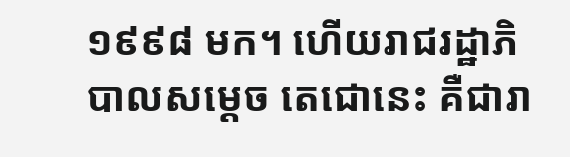១៩៩៨ មក។ ហើយរាជរដ្ឋាភិបាលសម្តេច តេជោនេះ គឺជារា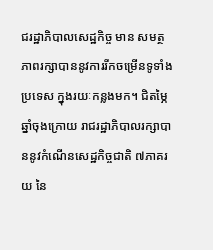ជរដ្ឋាភិបាលសេដ្ឋកិច្ច មាន សមត្ថភាពរក្សាបាននូវការរីកចម្រើនទូទាំង ប្រទេស ក្នុងរយៈកន្លងមក។ ជិតម្ភៃឆ្នាំចុងក្រោយ រាជរដ្ឋាភិបាលរក្សាបាននូវកំណើនសេដ្ឋកិច្ចជាតិ ៧ភាគរយ នៃ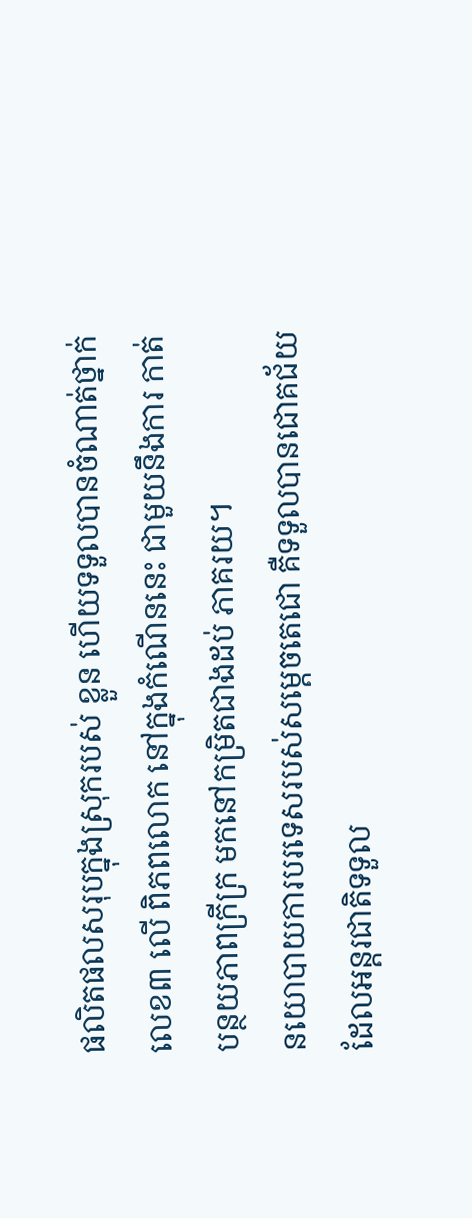ផលិតផលសរុបក្នុងស្រុករបស់ ខ្លួន ហើយទទួលបានចំណាត់ថ្នាក់លេខ៣ លើ ពិភពលោក នៅក្នុងកំណើននេះ ជាមួយនឹងការ កាត់បន្ថយភាពក្រីក្រ មកនៅកម្រិតជាងដប់ ភាគរយ។
នយោបាយការបរទេសរបស់សម្តេចតេជោ គឺទទួលបានជោគជ័យ ដែលអន្តរជាតិទទួល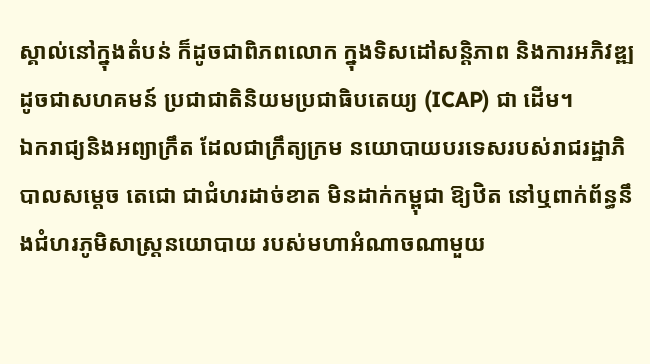ស្គាល់នៅក្នុងតំបន់ ក៏ដូចជាពិភពលោក ក្នុងទិសដៅសន្តិភាព និងការអភិវឌ្ឍ ដូចជាសហគមន៍ ប្រជាជាតិនិយមប្រជាធិបតេយ្យ (ICAP) ជា ដើម។
ឯករាជ្យនិងអព្យាក្រឹត ដែលជាក្រឹត្យក្រម នយោបាយបរទេសរបស់រាជរដ្ឋាភិបាលសម្តេច តេជោ ជាជំហរដាច់ខាត មិនដាក់កម្ពុជា ឱ្យឋិត នៅឬពាក់ព័ន្ធនឹងជំហរភូមិសាស្ត្រនយោបាយ របស់មហាអំណាចណាមួយ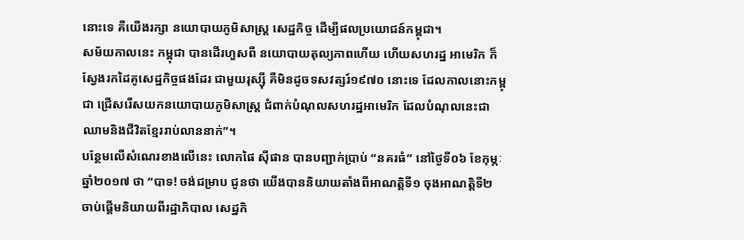នោះទេ គឺយើងរក្សា នយោបាយភូមិសាស្ត្រ សេដ្ឋកិច្ច ដើម្បីផលប្រយោជន៍កម្ពុជា។
សម័យកាលនេះ កម្ពុជា បានដើរហួសពី នយោបាយតុល្យភាពហើយ ហើយសហរដ្ឋ អាមេរិក ក៏ស្វែងរកដៃគូសេដ្ឋកិច្ចផងដែរ ជាមួយរុស្ស៊ី គឺមិនដូចទសវត្សរ៍១៩៧០ នោះទេ ដែលកាលនោះកម្ពុជា ជ្រើសរើសយកនយោបាយភូមិសាស្ត្រ ជំពាក់បំណុលសហរដ្ឋអាមេរិក ដែលបំណុលនេះជាឈាមនិងជីវិតខ្មែររាប់លាននាក់”។
បន្ថែមលើសំណេរខាងលើនេះ លោកផៃ ស៊ីផាន បានបញ្ជាក់ប្រាប់ “នគរធំ” នៅថ្ងៃទី០៦ ខែកុម្ភៈ ឆ្នាំ២០១៧ ថា “បាទ! ចង់ជម្រាប ជូនថា យើងបាននិយាយតាំងពីអាណត្តិទី១ ចុងអាណត្តិទី២ ចាប់ផ្តើមនិយាយពីរដ្ឋាភិបាល សេដ្ឋកិ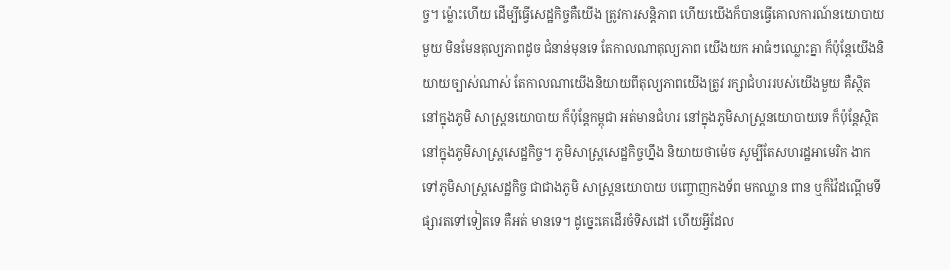ច្ច។ ម៉្លោះហើយ ដើម្បីធ្វើសេដ្ឋកិច្ចគឺយើង ត្រូវការសន្តិភាព ហើយយើងក៏បានធ្វើគោលការណ៍នយោបាយមួយ មិនមែនតុល្យភាពដូច ជំនាន់មុនទេ តែកាលណាតុល្យភាព យើងយក អាធំៗឈ្លោះគ្នា ក៏ប៉ុន្តែយើងនិយាយច្បាស់ណាស់ តែកាលណាយើងនិយាយពីតុល្យភាពយើងត្រូវ រក្សាជំហររបស់យើងមួយ គឺស្ថិតនៅក្នុងភូមិ សាស្ត្រនយោបាយ ក៏ប៉ុន្តែកម្ពុជា អត់មានជំហរ នៅក្នុងភូមិសាស្ត្រនយោបាយទេ ក៏ប៉ុន្តែស្ថិត នៅក្នុងភូមិសាស្ត្រសេដ្ឋកិច្ច។ ភូមិសាស្ត្រសេដ្ឋកិច្ចហ្នឹង និយាយថាម៉េច សូម្បីតែសហរដ្ឋអាមេរិក ងាកទៅភូមិសាស្ត្រសេដ្ឋកិច្ច ជាជាងភូមិ សាស្ត្រនយោបាយ បញ្ចោញកងទ័ព មកឈ្លាន ពាន ឬក៏វ៉ៃដណ្តើមទីផ្សារតទៅទៀតទេ គឺអត់ មានទេ។ ដូច្នេះគេដើរចំទិសដៅ ហើយអ្វីដែល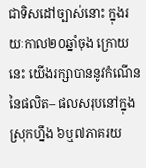ជាទិសដៅច្បាស់នោះ ក្នុងរយៈកាល២០ឆ្នាំចុង ក្រោយនេះ យើងរក្សាបាននូវកំណើននៃផលិត– ផលសរុបនៅក្នុងស្រុកហ្នឹង ៦ឬ៧ភាគរយ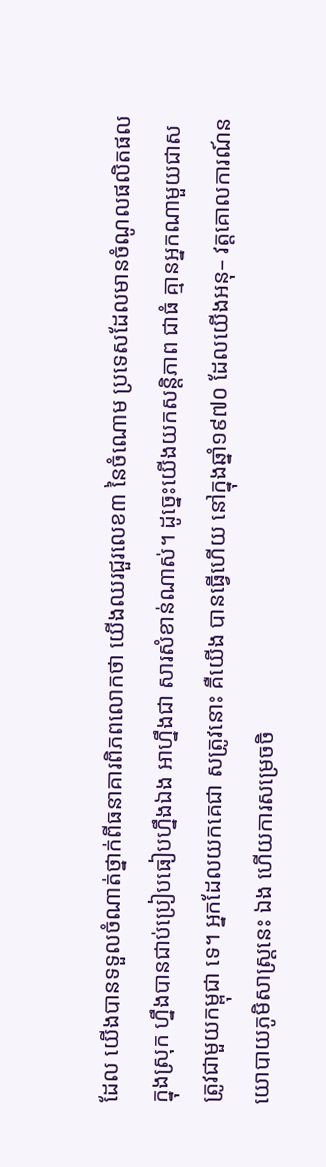ដែល យើងបានទទួលចំណាត់ថ្នាក់ពីធនាគារពិភពលោកថា យើងឈរជួរលេខ៣ នៃចំណោម ប្រទេសដែលមានចំណូលផលិតផលក្នុងស្រុក ហ្នឹងបានជាប់ប្រៀបធៀបហ្នឹងឯង អាហ្នឹងជា សារសំខាន់ណាស់។ ដូច្នេះយើងយកសន្តិភាព ជាធំ គ្មានអ្នកណាមួយជាសត្រូវជាមួយកម្ពុជា ទេ។ អ្នកដែលយកគេជា សត្រូវនោះ គឺយើង បានធ្វើហើយ នៅក្នុងឆ្នាំ១៩៧០ ដែលយើងអនុ– វត្តគោលការណ៍នយោបាយភូមិសាស្ត្រនេះ ឯង ហើយការសម្រេចចិ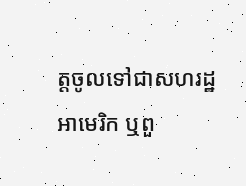ត្តចូលទៅជាសហរដ្ឋអាមេរិក ឬពួ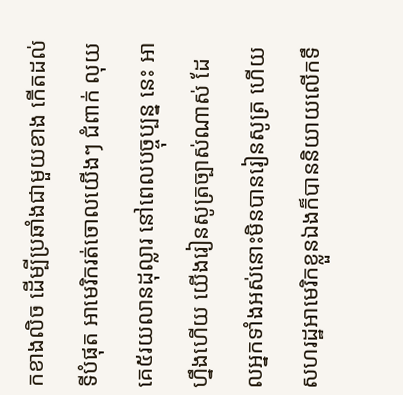កខាងលិច ដើម្បីប្រឆាំងជាមួយខាង កើតដល់ទីបំផុត អាមេរិករត់ចោលយើងៗ ជំពាក់ លុយគេ៥រយលានដុល្លារ នៅពេលបច្ចុប្បន្ន នេះ អាហ្នឹងហើយ យើងរៀនសូត្រច្បាស់ណាស់ ដែលអ្នកទាំងអស់នោះមិនបានរៀនសូត្រ ហើយ សហរដ្ឋអាមេរិកខ្លួនឯងក៏បាននិយាយលើកទឹ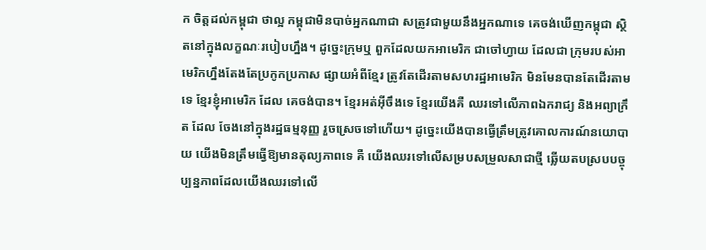ក ចិត្តដល់កម្ពុជា ថាល្អ កម្ពុជាមិនបាច់អ្នកណាជា សត្រូវជាមួយនឹងអ្នកណាទេ គេចង់ឃើញកម្ពុជា ស្ថិតនៅក្នុងលក្ខណៈរបៀបហ្នឹង។ ដូច្នេះក្រុមឬ ពួកដែលយកអាមេរិក ជាចៅហ្វាយ ដែលជា ក្រុមរបស់អាមេរិកហ្នឹងតែងតែប្រកូកប្រកាស ផ្សាយអំពីខ្មែរ ត្រូវតែដើរតាមសហរដ្ឋអាមេរិក មិនមែនបានតែដើរតាមទេ ខ្មែរខ្ញុំអាមេរិក ដែល គេចង់បាន។ ខ្មែរអត់អ៊ីចឹងទេ ខ្មែរយើងគឺ ឈរទៅលើភាពឯករាជ្យ និងអព្យាក្រឹត ដែល ចែងនៅក្នុងរដ្ឋធម្មនុញ្ញ រួចស្រេចទៅហើយ។ ដូច្នេះយើងបានធ្វើត្រឹមត្រូវគោលការណ៍នយោបាយ យើងមិនត្រឹមធ្វើឱ្យមានតុល្យភាពទេ គឺ យើងឈរទៅលើសម្របសម្រួលសាជាថ្មី ឆ្លើយតបស្របបច្ចុប្បន្នភាពដែលយើងឈរទៅលើ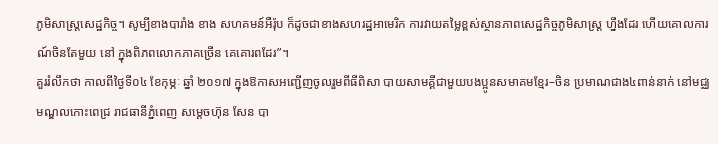ភូមិសាស្ត្រសេដ្ឋកិច្ច។ សូម្បីខាងបារាំង ខាង សហគមន៍អឺរ៉ុប ក៏ដូចជាខាងសហរដ្ឋអាមេរិក ការវាយតម្លៃខ្ពស់ស្ថានភាពសេដ្ឋកិច្ចភូមិសាស្ត្រ ហ្នឹងដែរ ហើយគោលការណ៍ចិនតែមួយ នៅ ក្នុងពិភពលោកភាគច្រើន គេគោរពដែរ”។
គួររំលឹកថា កាលពីថ្ងៃទី០៤ ខែកុម្ភៈ ឆ្នាំ ២០១៧ ក្នុងឱកាសអញ្ជើញចូលរួមពីធីពិសា បាយសាមគ្គីជាមួយបងប្អូនសមាគមខ្មែរ–ចិន ប្រមាណជាង៤ពាន់នាក់ នៅមជ្ឈមណ្ឌលកោះពេជ្រ រាជធានីភ្នំពេញ សម្តេចហ៊ុន សែន បា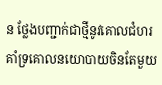ន ថ្លែងបញ្ជាក់ជាថ្មីនូវគោលជំហរគាំទ្រគោលនយោបាយចិនតែមួយ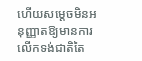ហើយសម្តេចមិនអនុញ្ញាតឱ្យមានការលើកទង់ជាតិតៃ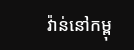វ៉ាន់នៅកម្ពុ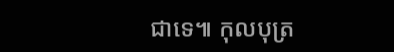ជាទេ៕ កុលបុត្រ